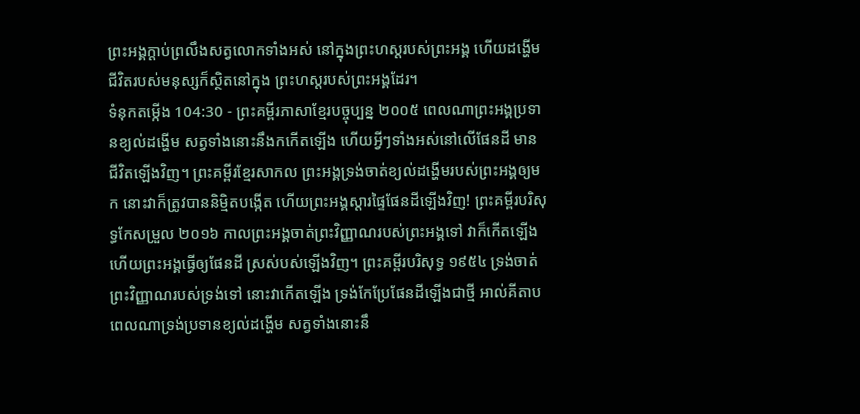ព្រះអង្គក្ដាប់ព្រលឹងសត្វលោកទាំងអស់ នៅក្នុងព្រះហស្ដរបស់ព្រះអង្គ ហើយដង្ហើមជីវិតរបស់មនុស្សក៏ស្ថិតនៅក្នុង ព្រះហស្ដរបស់ព្រះអង្គដែរ។
ទំនុកតម្កើង 104:30 - ព្រះគម្ពីរភាសាខ្មែរបច្ចុប្បន្ន ២០០៥ ពេលណាព្រះអង្គប្រទានខ្យល់ដង្ហើម សត្វទាំងនោះនឹងកកើតឡើង ហើយអ្វីៗទាំងអស់នៅលើផែនដី មានជីវិតឡើងវិញ។ ព្រះគម្ពីរខ្មែរសាកល ព្រះអង្គទ្រង់ចាត់ខ្យល់ដង្ហើមរបស់ព្រះអង្គឲ្យមក នោះវាក៏ត្រូវបាននិម្មិតបង្កើត ហើយព្រះអង្គស្ដារផ្ទៃផែនដីឡើងវិញ! ព្រះគម្ពីរបរិសុទ្ធកែសម្រួល ២០១៦ កាលព្រះអង្គចាត់ព្រះវិញ្ញាណរបស់ព្រះអង្គទៅ វាក៏កើតឡើង ហើយព្រះអង្គធ្វើឲ្យផែនដី ស្រស់បស់ឡើងវិញ។ ព្រះគម្ពីរបរិសុទ្ធ ១៩៥៤ ទ្រង់ចាត់ព្រះវិញ្ញាណរបស់ទ្រង់ទៅ នោះវាកើតឡើង ទ្រង់កែប្រែផែនដីឡើងជាថ្មី អាល់គីតាប ពេលណាទ្រង់ប្រទានខ្យល់ដង្ហើម សត្វទាំងនោះនឹ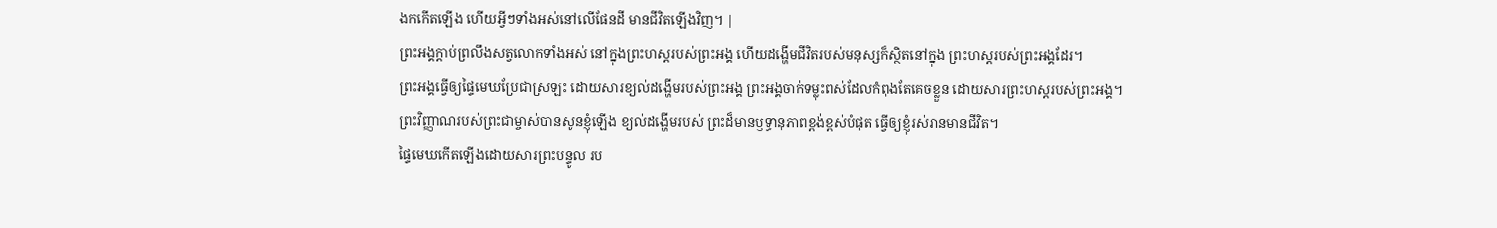ងកកើតឡើង ហើយអ្វីៗទាំងអស់នៅលើផែនដី មានជីវិតឡើងវិញ។ |
ព្រះអង្គក្ដាប់ព្រលឹងសត្វលោកទាំងអស់ នៅក្នុងព្រះហស្ដរបស់ព្រះអង្គ ហើយដង្ហើមជីវិតរបស់មនុស្សក៏ស្ថិតនៅក្នុង ព្រះហស្ដរបស់ព្រះអង្គដែរ។
ព្រះអង្គធ្វើឲ្យផ្ទៃមេឃប្រែជាស្រឡះ ដោយសារខ្យល់ដង្ហើមរបស់ព្រះអង្គ ព្រះអង្គចាក់ទម្លុះពស់ដែលកំពុងតែគេចខ្លួន ដោយសារព្រះហស្ដរបស់ព្រះអង្គ។
ព្រះវិញ្ញាណរបស់ព្រះជាម្ចាស់បានសូនខ្ញុំឡើង ខ្យល់ដង្ហើមរបស់ ព្រះដ៏មានឫទ្ធានុភាពខ្ពង់ខ្ពស់បំផុត ធ្វើឲ្យខ្ញុំរស់រានមានជីវិត។
ផ្ទៃមេឃកើតឡើងដោយសារព្រះបន្ទូល រប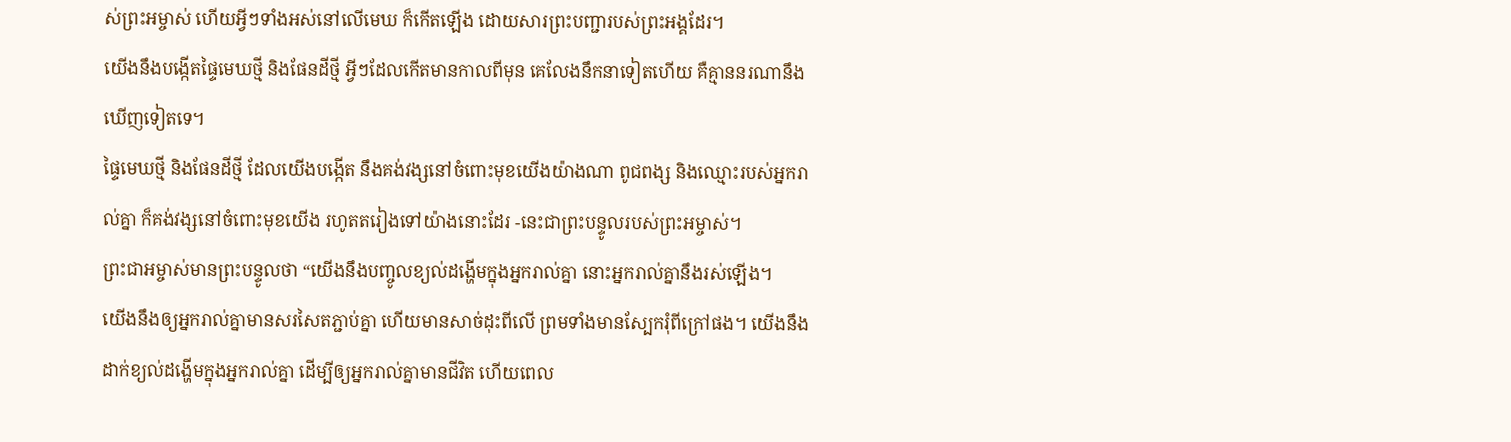ស់ព្រះអម្ចាស់ ហើយអ្វីៗទាំងអស់នៅលើមេឃ ក៏កើតឡើង ដោយសារព្រះបញ្ជារបស់ព្រះអង្គដែរ។
យើងនឹងបង្កើតផ្ទៃមេឃថ្មី និងផែនដីថ្មី អ្វីៗដែលកើតមានកាលពីមុន គេលែងនឹកនាទៀតហើយ គឺគ្មាននរណានឹងឃើញទៀតទេ។
ផ្ទៃមេឃថ្មី និងផែនដីថ្មី ដែលយើងបង្កើត នឹងគង់វង្សនៅចំពោះមុខយើងយ៉ាងណា ពូជពង្ស និងឈ្មោះរបស់អ្នករាល់គ្នា ក៏គង់វង្សនៅចំពោះមុខយើង រហូតតរៀងទៅយ៉ាងនោះដែរ -នេះជាព្រះបន្ទូលរបស់ព្រះអម្ចាស់។
ព្រះជាអម្ចាស់មានព្រះបន្ទូលថា “យើងនឹងបញ្ចូលខ្យល់ដង្ហើមក្នុងអ្នករាល់គ្នា នោះអ្នករាល់គ្នានឹងរស់ឡើង។
យើងនឹងឲ្យអ្នករាល់គ្នាមានសរសៃតភ្ជាប់គ្នា ហើយមានសាច់ដុះពីលើ ព្រមទាំងមានស្បែករុំពីក្រៅផង។ យើងនឹងដាក់ខ្យល់ដង្ហើមក្នុងអ្នករាល់គ្នា ដើម្បីឲ្យអ្នករាល់គ្នាមានជីវិត ហើយពេល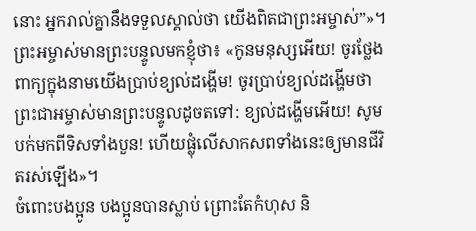នោះ អ្នករាល់គ្នានឹងទទួលស្គាល់ថា យើងពិតជាព្រះអម្ចាស់”»។
ព្រះអម្ចាស់មានព្រះបន្ទូលមកខ្ញុំថា៖ «កូនមនុស្សអើយ! ចូរថ្លែងពាក្យក្នុងនាមយើងប្រាប់ខ្យល់ដង្ហើម! ចូរប្រាប់ខ្យល់ដង្ហើមថា ព្រះជាអម្ចាស់មានព្រះបន្ទូលដូចតទៅ: ខ្យល់ដង្ហើមអើយ! សូមបក់មកពីទិសទាំងបួន! ហើយផ្លុំលើសាកសពទាំងនេះឲ្យមានជីវិតរស់ឡើង»។
ចំពោះបងប្អូន បងប្អូនបានស្លាប់ ព្រោះតែកំហុស និ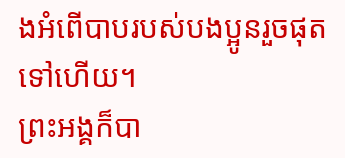ងអំពើបាបរបស់បងប្អូនរួចផុតទៅហើយ។
ព្រះអង្គក៏បា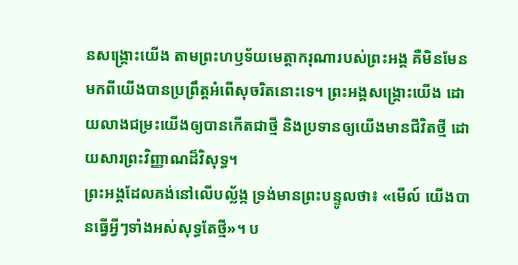នសង្គ្រោះយើង តាមព្រះហឫទ័យមេត្តាករុណារបស់ព្រះអង្គ គឺមិនមែនមកពីយើងបានប្រព្រឹត្តអំពើសុចរិតនោះទេ។ ព្រះអង្គសង្គ្រោះយើង ដោយលាងជម្រះយើងឲ្យបានកើតជាថ្មី និងប្រទានឲ្យយើងមានជីវិតថ្មី ដោយសារព្រះវិញ្ញាណដ៏វិសុទ្ធ។
ព្រះអង្គដែលគង់នៅលើបល្ល័ង្ក ទ្រង់មានព្រះបន្ទូលថា៖ «មើល៍ យើងបានធ្វើអ្វីៗទាំងអស់សុទ្ធតែថ្មី»។ ប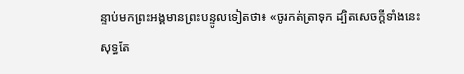ន្ទាប់មកព្រះអង្គមានព្រះបន្ទូលទៀតថា៖ «ចូរកត់ត្រាទុក ដ្បិតសេចក្ដីទាំងនេះសុទ្ធតែ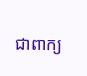ជាពាក្យ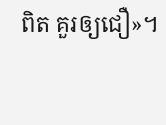ពិត គួរឲ្យជឿ»។